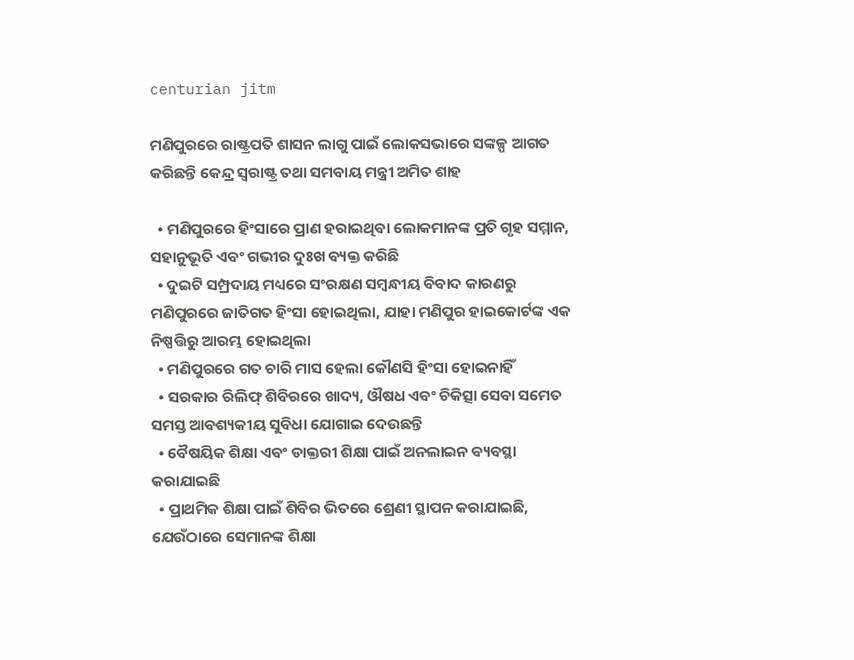centurian jitm

ମଣିପୁରରେ ରାଷ୍ଟ୍ରପତି ଶାସନ ଲାଗୁ ପାଇଁ ଲୋକସଭାରେ ସଙ୍କଳ୍ପ ଆଗତ କରିଛନ୍ତି କେନ୍ଦ୍ର ସ୍ୱରାଷ୍ଟ୍ର ତଥା ସମବାୟ ମନ୍ତ୍ରୀ ଅମିତ ଶାହ

  • ମଣିପୁରରେ ହିଂସାରେ ପ୍ରାଣ ହରାଇଥିବା ଲୋକମାନଙ୍କ ପ୍ରତି ଗୃହ ସମ୍ମାନ, ସହାନୁଭୂତି ଏବଂ ଗଭୀର ଦୁଃଖ ବ୍ୟକ୍ତ କରିଛି
  • ଦୁଇଟି ସମ୍ପ୍ରଦାୟ ମଧ୍ୟରେ ସଂରକ୍ଷଣ ସମ୍ବନ୍ଧୀୟ ବିବାଦ କାରଣରୁ ମଣିପୁରରେ ଜାତିଗତ ହିଂସା ହୋଇଥିଲା, ଯାହା ମଣିପୁର ହାଇକୋର୍ଟଙ୍କ ଏକ ନିଷ୍ପତ୍ତିରୁ ଆରମ୍ଭ ହୋଇଥିଲା
  • ମଣିପୁରରେ ଗତ ଚାରି ମାସ ହେଲା କୌଣସି ହିଂସା ହୋଇନାହିଁ
  • ସରକାର ରିଲିଫ୍ ଶିବିରରେ ଖାଦ୍ୟ, ଔଷଧ ଏବଂ ଚିକିତ୍ସା ସେବା ସମେତ ସମସ୍ତ ଆବଶ୍ୟକୀୟ ସୁବିଧା ଯୋଗାଇ ଦେଉଛନ୍ତି
  • ବୈଷୟିକ ଶିକ୍ଷା ଏବଂ ଡାକ୍ତରୀ ଶିକ୍ଷା ପାଇଁ ଅନଲାଇନ ବ୍ୟବସ୍ଥା କରାଯାଇଛି
  • ପ୍ରାଥମିକ ଶିକ୍ଷା ପାଇଁ ଶିବିର ଭିତରେ ଶ୍ରେଣୀ ସ୍ଥାପନ କରାଯାଇଛି, ଯେଉଁଠାରେ ସେମାନଙ୍କ ଶିକ୍ଷା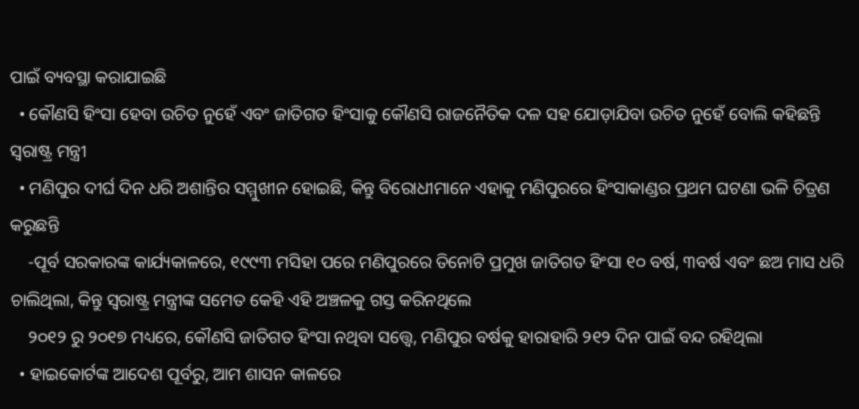ପାଇଁ ବ୍ୟବସ୍ଥା କରାଯାଇଛି
  • କୌଣସି ହିଂସା ହେବା ଉଚିତ ନୁହେଁ ଏବଂ ଜାତିଗତ ହିଂସାକୁ କୌଣସି ରାଜନୈତିକ ଦଳ ସହ ଯୋଡ଼ାଯିବା ଉଚିତ ନୁହେଁ ବୋଲି କହିଛନ୍ତି ସ୍ୱରାଷ୍ଟ୍ର ମନ୍ତ୍ରୀ
  • ମଣିପୁର ଦୀର୍ଘ ଦିନ ଧରି ଅଶାନ୍ତିର ସମ୍ମୁଖୀନ ହୋଇଛି, କିନ୍ତୁ ବିରୋଧୀମାନେ ଏହାକୁ ମଣିପୁରରେ ହିଂସାକାଣ୍ଡର ପ୍ରଥମ ଘଟଣା ଭଳି ଚିତ୍ରଣ କରୁଛନ୍ତି
    -ପୂର୍ବ ସରକାରଙ୍କ କାର୍ଯ୍ୟକାଳରେ, ୧୯୯୩ ମସିହା ପରେ ମଣିପୁରରେ ତିନୋଟି ପ୍ରମୁଖ ଜାତିଗତ ହିଂସା ୧୦ ବର୍ଷ, ୩ବର୍ଷ ଏବଂ ଛଅ ମାସ ଧରି ଚାଲିଥିଲା, କିନ୍ତୁ ସ୍ୱରାଷ୍ଟ୍ର ମନ୍ତ୍ରୀଙ୍କ ସମେତ କେହି ଏହି ଅଞ୍ଚଳକୁ ଗସ୍ତ କରିନଥିଲେ
    ୨୦୧୨ ରୁ ୨୦୧୭ ମଧ୍ୟରେ, କୌଣସି ଜାତିଗତ ହିଂସା ନଥିବା ସତ୍ତ୍ୱେ, ମଣିପୁର ବର୍ଷକୁ ହାରାହାରି ୨୧୨ ଦିନ ପାଇଁ ବନ୍ଦ ରହିଥିଲା
  • ହାଇକୋର୍ଟଙ୍କ ଆଦେଶ ପୂର୍ବରୁ, ଆମ ଶାସନ କାଳରେ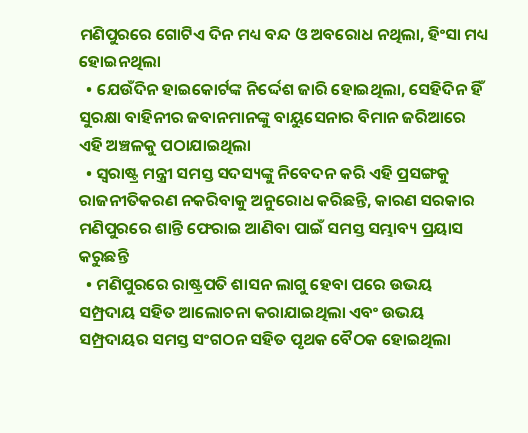ମଣିପୁରରେ ଗୋଟିଏ ଦିନ ମଧ୍ୟ ବନ୍ଦ ଓ ଅବରୋଧ ନଥିଲା, ହିଂସା ମଧ୍ୟ ହୋଇନଥିଲା
  • ଯେଉଁଦିନ ହାଇକୋର୍ଟଙ୍କ ନିର୍ଦ୍ଦେଶ ଜାରି ହୋଇଥିଲା, ସେହିଦିନ ହିଁ ସୁରକ୍ଷା ବାହିନୀର ଜବାନମାନଙ୍କୁ ବାୟୁସେନାର ବିମାନ ଜରିଆରେ ଏହି ଅଞ୍ଚଳକୁ ପଠାଯାଇଥିଲା
  • ସ୍ୱରାଷ୍ଟ୍ର ମନ୍ତ୍ରୀ ସମସ୍ତ ସଦସ୍ୟଙ୍କୁ ନିବେଦନ କରି ଏହି ପ୍ରସଙ୍ଗକୁ ରାଜନୀତିକରଣ ନକରିବାକୁ ଅନୁରୋଧ କରିଛନ୍ତି, କାରଣ ସରକାର ମଣିପୁରରେ ଶାନ୍ତି ଫେରାଇ ଆଣିବା ପାଇଁ ସମସ୍ତ ସମ୍ଭାବ୍ୟ ପ୍ରୟାସ କରୁଛନ୍ତି
  • ମଣିପୁରରେ ରାଷ୍ଟ୍ରପତି ଶାସନ ଲାଗୁ ହେବା ପରେ ଉଭୟ ସମ୍ପ୍ରଦାୟ ସହିତ ଆଲୋଚନା କରାଯାଇଥିଲା ଏବଂ ଉଭୟ ସମ୍ପ୍ରଦାୟର ସମସ୍ତ ସଂଗଠନ ସହିତ ପୃଥକ ବୈଠକ ହୋଇଥିଲା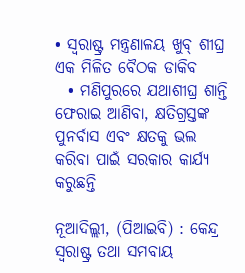• ସ୍ୱରାଷ୍ଟ୍ର ମନ୍ତ୍ରଣାଳୟ ଖୁବ୍ ଶୀଘ୍ର ଏକ ମିଳିତ ବୈଠକ ଡାକିବ
  • ମଣିପୁରରେ ଯଥାଶୀଘ୍ର ଶାନ୍ତି ଫେରାଇ ଆଣିବା, କ୍ଷତିଗ୍ରସ୍ତଙ୍କ ପୁନର୍ବାସ ଏବଂ କ୍ଷତକୁ ଭଲ କରିବା ପାଇଁ ସରକାର କାର୍ଯ୍ୟ କରୁଛନ୍ତି

ନୂଆଦିଲ୍ଲୀ, (ପିଆଇବି) : କେନ୍ଦ୍ର ସ୍ୱରାଷ୍ଟ୍ର ତଥା ସମବାୟ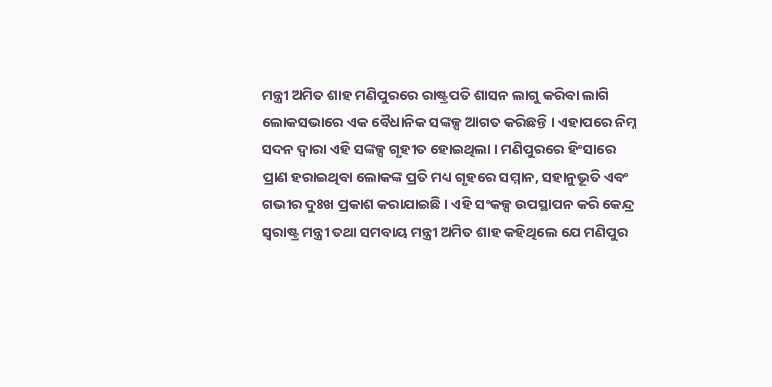ମନ୍ତ୍ରୀ ଅମିତ ଶାହ ମଣିପୁରରେ ରାଷ୍ଟ୍ରପତି ଶାସନ ଲାଗୁ କରିବା ଲାଗି ଲୋକସଭାରେ ଏକ ବୈଧାନିକ ସଙ୍କଳ୍ପ ଆଗତ କରିଛନ୍ତି । ଏହାପରେ ନିମ୍ନ ସଦନ ଦ୍ୱାରା ଏହି ସଙ୍କଳ୍ପ ଗୃହୀତ ହୋଇଥିଲା । ମଣିପୁରରେ ହିଂସାରେ ପ୍ରାଣ ହରାଇଥିବା ଲୋକଙ୍କ ପ୍ରତି ମଧ୍ୟ ଗୃହରେ ସମ୍ମାନ, ସହାନୁଭୂତି ଏବଂ ଗଭୀର ଦୁଃଖ ପ୍ରକାଶ କରାଯାଇଛି । ଏହି ସଂକଳ୍ପ ଉପସ୍ଥାପନ କରି କେନ୍ଦ୍ର ସ୍ୱରାଷ୍ଟ୍ର ମନ୍ତ୍ରୀ ତଥା ସମବାୟ ମନ୍ତ୍ରୀ ଅମିତ ଶାହ କହିଥିଲେ ଯେ ମଣିପୁର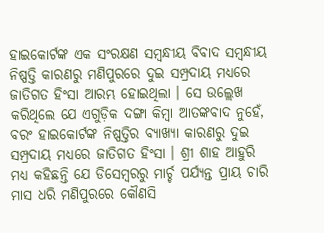ହାଇକୋର୍ଟଙ୍କ ଏକ ସଂରକ୍ଷଣ ସମ୍ବନ୍ଧୀୟ ବିବାଦ ସମ୍ବନ୍ଧୀୟ ନିଷ୍ପତ୍ତି କାରଣରୁ ମଣିପୁରରେ ଦୁଇ ସମ୍ପ୍ରଦାୟ ମଧ୍ୟରେ ଜାତିଗତ ହିଂସା ଆରମ୍ଭ ହୋଇଥିଲା । ସେ ଉଲ୍ଲେଖ କରିଥିଲେ ଯେ ଏଗୁଡ଼ିକ ଦଙ୍ଗା କିମ୍ବା ଆତଙ୍କବାଦ ନୁହେଁ, ବରଂ ହାଇକୋର୍ଟଙ୍କ ନିଷ୍ପତ୍ତିର ବ୍ୟାଖ୍ୟା କାରଣରୁ ଦୁଇ ସମ୍ପ୍ରଦାୟ ମଧ୍ୟରେ ଜାତିଗତ ହିଂସା । ଶ୍ରୀ ଶାହ ଆହୁରି ମଧ୍ୟ କହିଛନ୍ତି ଯେ ଡିସେମ୍ବରରୁ ମାର୍ଚ୍ଚ ପର୍ଯ୍ୟନ୍ତ ପ୍ରାୟ ଚାରି ମାସ ଧରି ମଣିପୁରରେ କୌଣସି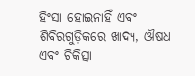ହିଂସା ହୋଇନାହିଁ ଏବଂ ଶିବିରଗୁଡ଼ିକରେ ଖାଦ୍ୟ, ଔଷଧ ଏବଂ ଚିକିତ୍ସା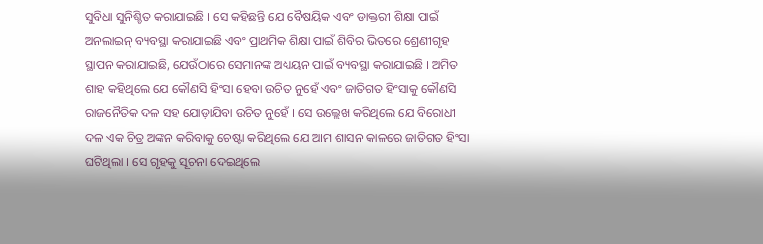ସୁବିଧା ସୁନିଶ୍ଚିତ କରାଯାଇଛି । ସେ କହିଛନ୍ତି ଯେ ବୈଷୟିକ ଏବଂ ଡାକ୍ତରୀ ଶିକ୍ଷା ପାଇଁ ଅନଲାଇନ୍ ବ୍ୟବସ୍ଥା କରାଯାଇଛି ଏବଂ ପ୍ରାଥମିକ ଶିକ୍ଷା ପାଇଁ ଶିବିର ଭିତରେ ଶ୍ରେଣୀଗୃହ ସ୍ଥାପନ କରାଯାଇଛି, ଯେଉଁଠାରେ ସେମାନଙ୍କ ଅଧ୍ୟୟନ ପାଇଁ ବ୍ୟବସ୍ଥା କରାଯାଇଛି । ଅମିତ ଶାହ କହିଥିଲେ ଯେ କୌଣସି ହିଂସା ହେବା ଉଚିତ ନୁହେଁ ଏବଂ ଜାତିଗତ ହିଂସାକୁ କୌଣସି ରାଜନୈତିକ ଦଳ ସହ ଯୋଡ଼ାଯିବା ଉଚିତ ନୁହେଁ । ସେ ଉଲ୍ଲେଖ କରିଥିଲେ ଯେ ବିରୋଧୀ ଦଳ ଏକ ଚିତ୍ର ଅଙ୍କନ କରିବାକୁ ଚେଷ୍ଟା କରିଥିଲେ ଯେ ଆମ ଶାସନ କାଳରେ ଜାତିଗତ ହିଂସା ଘଟିଥିଲା । ସେ ଗୃହକୁ ସୂଚନା ଦେଇଥିଲେ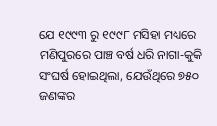ଯେ ୧୯୯୩ ରୁ ୧୯୯୮ ମସିହା ମଧ୍ୟରେ ମଣିପୁରରେ ପାଞ୍ଚ ବର୍ଷ ଧରି ନାଗା-କୁକି ସଂଘର୍ଷ ହୋଇଥିଲା, ଯେଉଁଥିରେ ୭୫୦ ଜଣଙ୍କର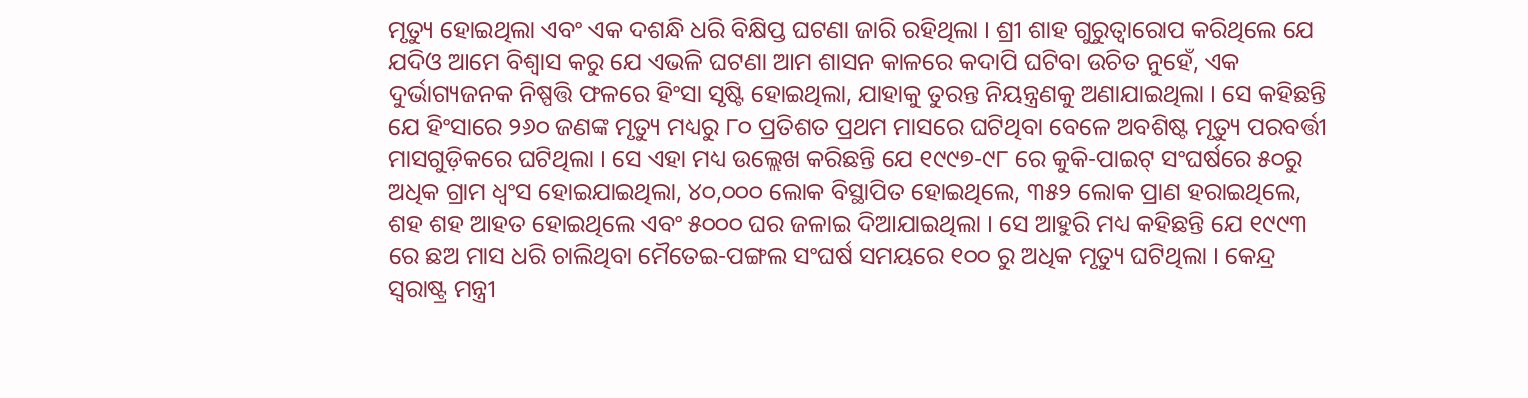ମୃତ୍ୟୁ ହୋଇଥିଲା ଏବଂ ଏକ ଦଶନ୍ଧି ଧରି ବିକ୍ଷିପ୍ତ ଘଟଣା ଜାରି ରହିଥିଲା । ଶ୍ରୀ ଶାହ ଗୁରୁତ୍ୱାରୋପ କରିଥିଲେ ଯେ ଯଦିଓ ଆମେ ବିଶ୍ୱାସ କରୁ ଯେ ଏଭଳି ଘଟଣା ଆମ ଶାସନ କାଳରେ କଦାପି ଘଟିବା ଉଚିତ ନୁହେଁ, ଏକ ଦୁର୍ଭାଗ୍ୟଜନକ ନିଷ୍ପତ୍ତି ଫଳରେ ହିଂସା ସୃଷ୍ଟି ହୋଇଥିଲା, ଯାହାକୁ ତୁରନ୍ତ ନିୟନ୍ତ୍ରଣକୁ ଅଣାଯାଇଥିଲା । ସେ କହିଛନ୍ତି ଯେ ହିଂସାରେ ୨୬୦ ଜଣଙ୍କ ମୃତ୍ୟୁ ମଧ୍ୟରୁ ୮୦ ପ୍ରତିଶତ ପ୍ରଥମ ମାସରେ ଘଟିଥିବା ବେଳେ ଅବଶିଷ୍ଟ ମୃତ୍ୟୁ ପରବର୍ତ୍ତୀ ମାସଗୁଡ଼ିକରେ ଘଟିଥିଲା । ସେ ଏହା ମଧ୍ୟ ଉଲ୍ଲେଖ କରିଛନ୍ତି ଯେ ୧୯୯୭-୯୮ ରେ କୁକି-ପାଇଟ୍ ସଂଘର୍ଷରେ ୫୦ରୁ ଅଧିକ ଗ୍ରାମ ଧ୍ୱଂସ ହୋଇଯାଇଥିଲା, ୪୦,୦୦୦ ଲୋକ ବିସ୍ଥାପିତ ହୋଇଥିଲେ, ୩୫୨ ଲୋକ ପ୍ରାଣ ହରାଇଥିଲେ, ଶହ ଶହ ଆହତ ହୋଇଥିଲେ ଏବଂ ୫୦୦୦ ଘର ଜଳାଇ ଦିଆଯାଇଥିଲା । ସେ ଆହୁରି ମଧ୍ୟ କହିଛନ୍ତି ଯେ ୧୯୯୩ ରେ ଛଅ ମାସ ଧରି ଚାଲିଥିବା ମୈତେଇ-ପଙ୍ଗଲ ସଂଘର୍ଷ ସମୟରେ ୧୦୦ ରୁ ଅଧିକ ମୃତ୍ୟୁ ଘଟିଥିଲା । କେନ୍ଦ୍ର ସ୍ୱରାଷ୍ଟ୍ର ମନ୍ତ୍ରୀ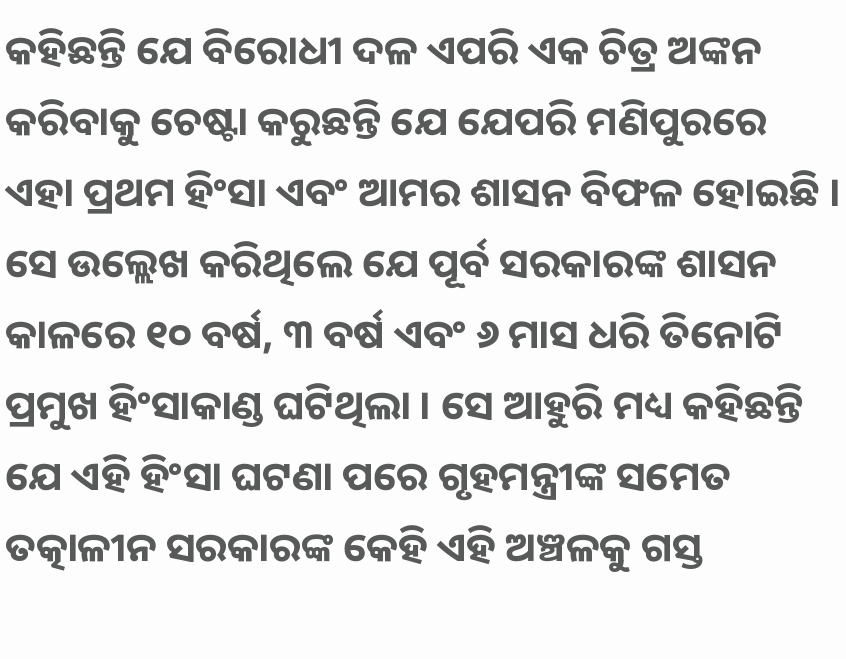କହିଛନ୍ତି ଯେ ବିରୋଧୀ ଦଳ ଏପରି ଏକ ଚିତ୍ର ଅଙ୍କନ କରିବାକୁ ଚେଷ୍ଟା କରୁଛନ୍ତି ଯେ ଯେପରି ମଣିପୁରରେ ଏହା ପ୍ରଥମ ହିଂସା ଏବଂ ଆମର ଶାସନ ବିଫଳ ହୋଇଛି । ସେ ଉଲ୍ଲେଖ କରିଥିଲେ ଯେ ପୂର୍ବ ସରକାରଙ୍କ ଶାସନ କାଳରେ ୧୦ ବର୍ଷ, ୩ ବର୍ଷ ଏବଂ ୬ ମାସ ଧରି ତିନୋଟି ପ୍ରମୁଖ ହିଂସାକାଣ୍ଡ ଘଟିଥିଲା । ସେ ଆହୁରି ମଧ୍ୟ କହିଛନ୍ତି ଯେ ଏହି ହିଂସା ଘଟଣା ପରେ ଗୃହମନ୍ତ୍ରୀଙ୍କ ସମେତ ତତ୍କାଳୀନ ସରକାରଙ୍କ କେହି ଏହି ଅଞ୍ଚଳକୁ ଗସ୍ତ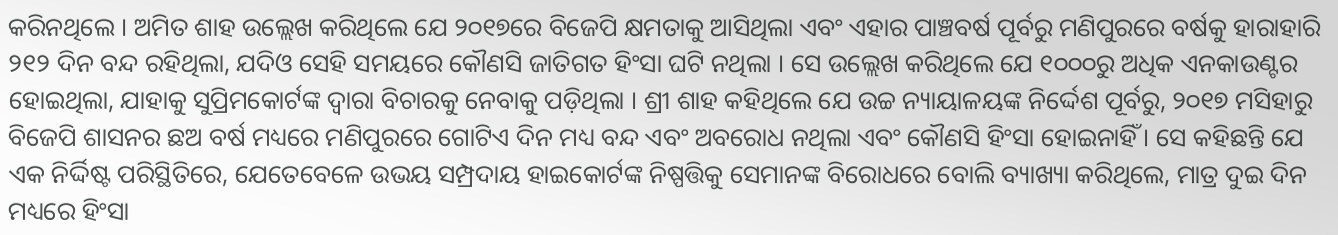କରିନଥିଲେ । ଅମିତ ଶାହ ଉଲ୍ଲେଖ କରିଥିଲେ ଯେ ୨୦୧୭ରେ ବିଜେପି କ୍ଷମତାକୁ ଆସିଥିଲା ଏବଂ ଏହାର ପାଞ୍ଚବର୍ଷ ପୂର୍ବରୁ ମଣିପୁରରେ ବର୍ଷକୁ ହାରାହାରି ୨୧୨ ଦିନ ବନ୍ଦ ରହିଥିଲା, ଯଦିଓ ସେହି ସମୟରେ କୌଣସି ଜାତିଗତ ହିଂସା ଘଟି ନଥିଲା । ସେ ଉଲ୍ଲେଖ କରିଥିଲେ ଯେ ୧୦୦୦ରୁ ଅଧିକ ଏନକାଉଣ୍ଟର ହୋଇଥିଲା, ଯାହାକୁ ସୁପ୍ରିମକୋର୍ଟଙ୍କ ଦ୍ୱାରା ବିଚାରକୁ ନେବାକୁ ପଡ଼ିଥିଲା । ଶ୍ରୀ ଶାହ କହିଥିଲେ ଯେ ଉଚ୍ଚ ନ୍ୟାୟାଳୟଙ୍କ ନିର୍ଦ୍ଦେଶ ପୂର୍ବରୁ, ୨୦୧୭ ମସିହାରୁ ବିଜେପି ଶାସନର ଛଅ ବର୍ଷ ମଧ୍ୟରେ ମଣିପୁରରେ ଗୋଟିଏ ଦିନ ମଧ୍ୟ ବନ୍ଦ ଏବଂ ଅବରୋଧ ନଥିଲା ଏବଂ କୌଣସି ହିଂସା ହୋଇନାହିଁ । ସେ କହିଛନ୍ତି ଯେ ଏକ ନିର୍ଦ୍ଦିଷ୍ଟ ପରିସ୍ଥିତିରେ, ଯେତେବେଳେ ଉଭୟ ସମ୍ପ୍ରଦାୟ ହାଇକୋର୍ଟଙ୍କ ନିଷ୍ପତ୍ତିକୁ ସେମାନଙ୍କ ବିରୋଧରେ ବୋଲି ବ୍ୟାଖ୍ୟା କରିଥିଲେ, ମାତ୍ର ଦୁଇ ଦିନ ମଧ୍ୟରେ ହିଂସା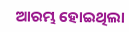ଆରମ୍ଭ ହୋଇଥିଲା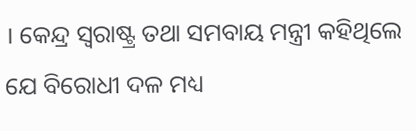। କେନ୍ଦ୍ର ସ୍ୱରାଷ୍ଟ୍ର ତଥା ସମବାୟ ମନ୍ତ୍ରୀ କହିଥିଲେ ଯେ ବିରୋଧୀ ଦଳ ମଧ୍ୟ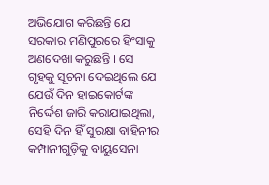ଅଭିଯୋଗ କରିଛନ୍ତି ଯେ ସରକାର ମଣିପୁରରେ ହିଂସାକୁ ଅଣଦେଖା କରୁଛନ୍ତି । ସେ ଗୃହକୁ ସୂଚନା ଦେଇଥିଲେ ଯେ ଯେଉଁ ଦିନ ହାଇକୋର୍ଟଙ୍କ ନିର୍ଦ୍ଦେଶ ଜାରି କରାଯାଇଥିଲା, ସେହି ଦିନ ହିଁ ସୁରକ୍ଷା ବାହିନୀର କମ୍ପାନୀଗୁଡ଼ିକୁ ବାୟୁସେନା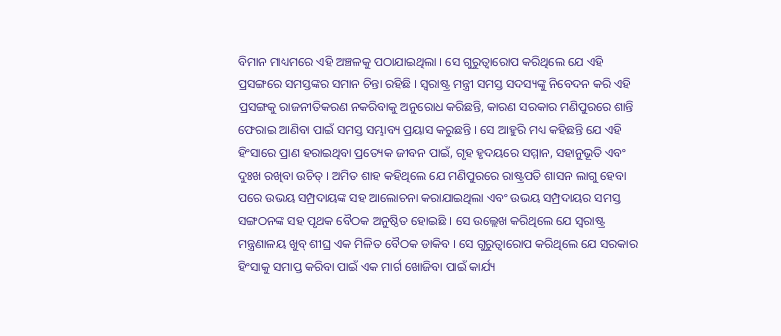ବିମାନ ମାଧ୍ୟମରେ ଏହି ଅଞ୍ଚଳକୁ ପଠାଯାଇଥିଲା । ସେ ଗୁରୁତ୍ୱାରୋପ କରିଥିଲେ ଯେ ଏହି ପ୍ରସଙ୍ଗରେ ସମସ୍ତଙ୍କର ସମାନ ଚିନ୍ତା ରହିଛି । ସ୍ୱରାଷ୍ଟ୍ର ମନ୍ତ୍ରୀ ସମସ୍ତ ସଦସ୍ୟଙ୍କୁ ନିବେଦନ କରି ଏହି ପ୍ରସଙ୍ଗକୁ ରାଜନୀତିକରଣ ନକରିବାକୁ ଅନୁରୋଧ କରିଛନ୍ତି, କାରଣ ସରକାର ମଣିପୁରରେ ଶାନ୍ତି ଫେରାଇ ଆଣିବା ପାଇଁ ସମସ୍ତ ସମ୍ଭାବ୍ୟ ପ୍ରୟାସ କରୁଛନ୍ତି । ସେ ଆହୁରି ମଧ୍ୟ କହିଛନ୍ତି ଯେ ଏହି ହିଂସାରେ ପ୍ରାଣ ହରାଇଥିବା ପ୍ରତ୍ୟେକ ଜୀବନ ପାଇଁ, ଗୃହ ହୃଦୟରେ ସମ୍ମାନ, ସହାନୁଭୂତି ଏବଂ ଦୁଃଖ ରଖିବା ଉଚିତ୍ । ଅମିତ ଶାହ କହିଥିଲେ ଯେ ମଣିପୁରରେ ରାଷ୍ଟ୍ରପତି ଶାସନ ଲାଗୁ ହେବା ପରେ ଉଭୟ ସମ୍ପ୍ରଦାୟଙ୍କ ସହ ଆଲୋଚନା କରାଯାଇଥିଲା ଏବଂ ଉଭୟ ସମ୍ପ୍ରଦାୟର ସମସ୍ତ ସଙ୍ଗଠନଙ୍କ ସହ ପୃଥକ ବୈଠକ ଅନୁଷ୍ଠିତ ହୋଇଛି । ସେ ଉଲ୍ଲେଖ କରିଥିଲେ ଯେ ସ୍ୱରାଷ୍ଟ୍ର ମନ୍ତ୍ରଣାଳୟ ଖୁବ୍ ଶୀଘ୍ର ଏକ ମିଳିତ ବୈଠକ ଡାକିବ । ସେ ଗୁରୁତ୍ୱାରୋପ କରିଥିଲେ ଯେ ସରକାର ହିଂସାକୁ ସମାପ୍ତ କରିବା ପାଇଁ ଏକ ମାର୍ଗ ଖୋଜିବା ପାଇଁ କାର୍ଯ୍ୟ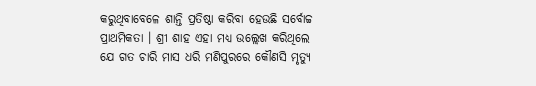କରୁଥିବାବେଳେ ଶାନ୍ତି ପ୍ରତିଷ୍ଠା କରିବା ହେଉଛି ସର୍ବୋଚ୍ଚ ପ୍ରାଥମିକତା । ଶ୍ରୀ ଶାହ ଏହା ମଧ୍ୟ ଉଲ୍ଲେଖ କରିଥିଲେ ଯେ ଗତ ଚାରି ମାସ ଧରି ମଣିପୁରରେ କୌଣସି ମୃତ୍ୟୁ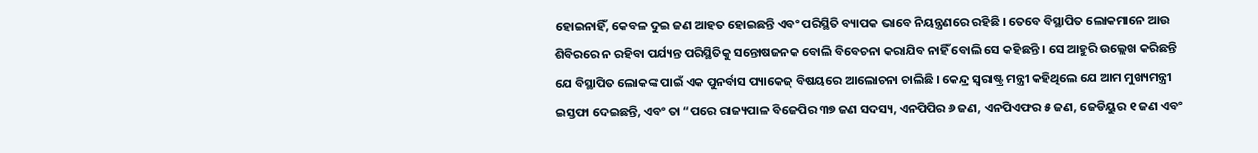ହୋଇନାହିଁ, କେବଳ ଦୁଇ ଜଣ ଆହତ ହୋଇଛନ୍ତି ଏବଂ ପରିସ୍ଥିତି ବ୍ୟାପକ ଭାବେ ନିୟନ୍ତ୍ରଣରେ ରହିଛି । ତେବେ ବିସ୍ଥାପିତ ଲୋକମାନେ ଆଉ ଶିବିରରେ ନ ରହିବା ପର୍ଯ୍ୟନ୍ତ ପରିସ୍ଥିତିକୁ ସନ୍ତୋଷଜନକ ବୋଲି ବିବେଚନା କରାଯିବ ନାହିଁ ବୋଲି ସେ କହିଛନ୍ତି । ସେ ଆହୁରି ଉଲ୍ଲେଖ କରିଛନ୍ତି ଯେ ବିସ୍ଥାପିତ ଲୋକଙ୍କ ପାଇଁ ଏକ ପୁନର୍ବାସ ପ୍ୟାକେଜ୍ ବିଷୟରେ ଆଲୋଚନା ଚାଲିଛି । କେନ୍ଦ୍ର ସ୍ୱରାଷ୍ଟ୍ର ମନ୍ତ୍ରୀ କହିଥିଲେ ଯେ ଆମ ମୁଖ୍ୟମନ୍ତ୍ରୀ ଇସ୍ତଫା ଦେଇଛନ୍ତି, ଏବଂ ତା “ପରେ ରାଜ୍ୟପାଳ ବିଜେପିର ୩୭ ଜଣ ସଦସ୍ୟ, ଏନପିପିର ୬ ଜଣ, ଏନପିଏଫର ୫ ଜଣ, ଜେଡିୟୁର ୧ ଜଣ ଏବଂ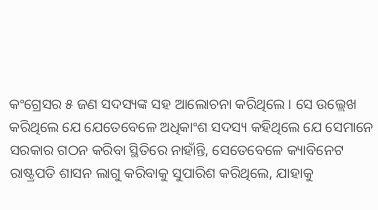କଂଗ୍ରେସର ୫ ଜଣ ସଦସ୍ୟଙ୍କ ସହ ଆଲୋଚନା କରିଥିଲେ । ସେ ଉଲ୍ଲେଖ କରିଥିଲେ ଯେ ଯେତେବେଳେ ଅଧିକାଂଶ ସଦସ୍ୟ କହିଥିଲେ ଯେ ସେମାନେ ସରକାର ଗଠନ କରିବା ସ୍ଥିତିରେ ନାହାଁନ୍ତି, ସେତେବେଳେ କ୍ୟାବିନେଟ ରାଷ୍ଟ୍ରପତି ଶାସନ ଲାଗୁ କରିବାକୁ ସୁପାରିଶ କରିଥିଲେ, ଯାହାକୁ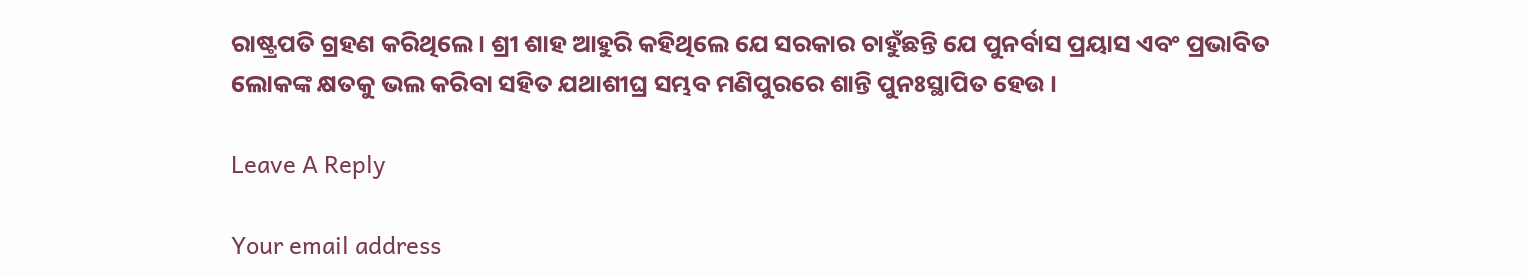ରାଷ୍ଟ୍ରପତି ଗ୍ରହଣ କରିଥିଲେ । ଶ୍ରୀ ଶାହ ଆହୁରି କହିଥିଲେ ଯେ ସରକାର ଚାହୁଁଛନ୍ତି ଯେ ପୁନର୍ବାସ ପ୍ରୟାସ ଏବଂ ପ୍ରଭାବିତ ଲୋକଙ୍କ କ୍ଷତକୁ ଭଲ କରିବା ସହିତ ଯଥାଶୀଘ୍ର ସମ୍ଭବ ମଣିପୁରରେ ଶାନ୍ତି ପୁନଃସ୍ଥାପିତ ହେଉ ।

Leave A Reply

Your email address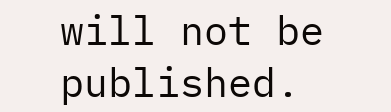will not be published.